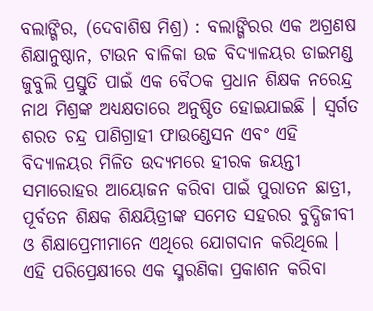ବଲାଙ୍ଗିର, (ଦେବାଶିଷ ମିଶ୍ର) : ବଲାଙ୍ଗିରର ଏକ ଅଗ୍ରଣଷ ଶିକ୍ଷାନୁଷ୍ଠାନ, ଟାଉନ ବାଳିକା ଉଚ୍ଚ ବିଦ୍ୟାଳୟର ଡାଇମଣ୍ଡ ଜୁବୁଲି ପ୍ରସ୍ତୁତି ପାଇଁ ଏକ ବୈଠକ ପ୍ରଧାନ ଶିକ୍ଷକ ନରେନ୍ଦ୍ର ନାଥ ମିଶ୍ରଙ୍କ ଅଧ୍ୟକ୍ଷତାରେ ଅନୁଷ୍ଠିତ ହୋଇଯାଇଛି । ସ୍ୱର୍ଗତ ଶରତ ଚନ୍ଦ୍ର ପାଣିଗ୍ରାହୀ ଫାଉଣ୍ଡେସନ ଏବଂ ଏହି ବିଦ୍ୟାଳୟର ମିଳିତ ଉଦ୍ୟମରେ ହୀରକ ଜୟନ୍ତୀ ସମାରୋହର ଆୟୋଜନ କରିବା ପାଇଁ ପୁରାତନ ଛାତ୍ରୀ, ପୂର୍ବତନ ଶିକ୍ଷକ ଶିକ୍ଷୟିତ୍ରୀଙ୍କ ସମେତ ସହରର ବୁଦ୍ଧିଜୀବୀ ଓ ଶିକ୍ଷାପ୍ରେମୀମାନେ ଏଥିରେ ଯୋଗଦାନ କରିଥିଲେ । ଏହି ପରିପ୍ରେକ୍ଷୀରେ ଏକ ସ୍ମରଣିକା ପ୍ରକାଶନ କରିବା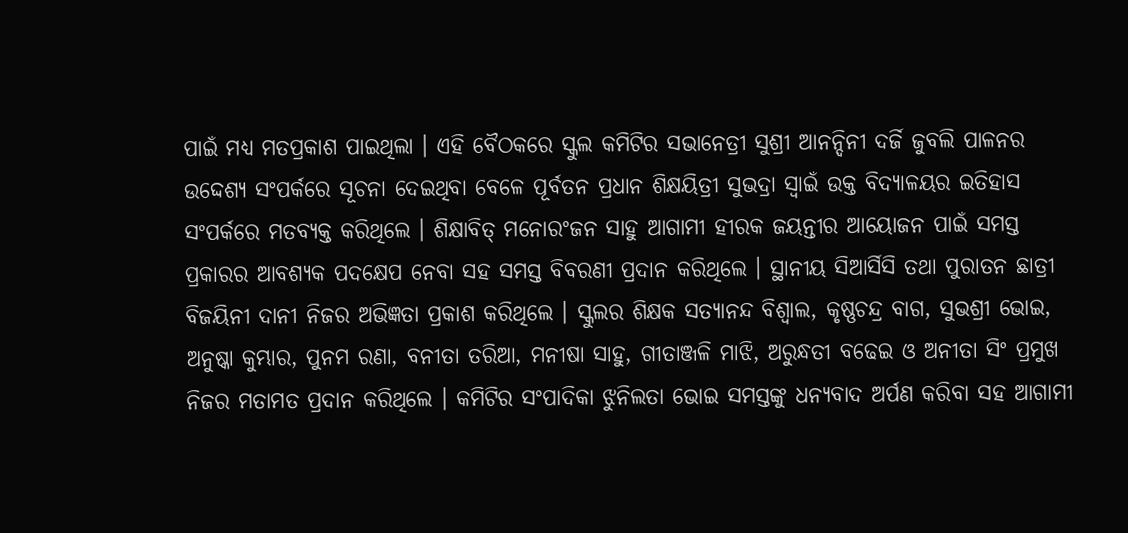ପାଇଁ ମଧ୍ୟ ମତପ୍ରକାଶ ପାଇଥିଲା । ଏହି ବୈଠକରେ ସ୍କୁଲ କମିଟିର ସଭାନେତ୍ରୀ ସୁଶ୍ରୀ ଆନନ୍ଦିନୀ ଦର୍ଜି ଜୁବଲି ପାଳନର ଉଦ୍ଦେଶ୍ୟ ସଂପର୍କରେ ସୂଚନା ଦେଇଥିବା ବେଳେ ପୂର୍ବତନ ପ୍ରଧାନ ଶିକ୍ଷୟିତ୍ରୀ ସୁଭଦ୍ରା ସ୍ୱାଇଁ ଉକ୍ତ ବିଦ୍ୟାଳୟର ଇତିହାସ ସଂପର୍କରେ ମତବ୍ୟକ୍ତ କରିଥିଲେ । ଶିକ୍ଷାବିତ୍ ମନୋରଂଜନ ସାହୁ ଆଗାମୀ ହୀରକ ଜୟନ୍ତୀର ଆୟୋଜନ ପାଇଁ ସମସ୍ତ ପ୍ରକାରର ଆବଶ୍ୟକ ପଦକ୍ଷେପ ନେବା ସହ ସମସ୍ତ ବିବରଣୀ ପ୍ରଦାନ କରିଥିଲେ । ସ୍ଥାନୀୟ ସିଆର୍ସିସି ତଥା ପୁରାତନ ଛାତ୍ରୀ ବିଜୟିନୀ ଦାନୀ ନିଜର ଅଭିଜ୍ଞତା ପ୍ରକାଶ କରିଥିଲେ । ସ୍କୁଲର ଶିକ୍ଷକ ସତ୍ୟାନନ୍ଦ ବିଶ୍ୱାଲ, କୃଷ୍ଣଚନ୍ଦ୍ର ବାଗ, ସୁଭଶ୍ରୀ ଭୋଇ, ଅନୁଷ୍କା କୁମ୍ଭାର, ପୁନମ ରଣା, ବନୀତା ତରିଆ, ମନୀଷା ସାହୁ, ଗୀତାଞ୍ଜଳି ମାଝି, ଅରୁନ୍ଧତୀ ବଢେଇ ଓ ଅନୀତା ସିଂ ପ୍ରମୁଖ ନିଜର ମତାମତ ପ୍ରଦାନ କରିଥିଲେ । କମିଟିର ସଂପାଦିକା ଝୁନିଲତା ଭୋଇ ସମସ୍ତଙ୍କୁ ଧନ୍ୟବାଦ ଅର୍ପଣ କରିବା ସହ ଆଗାମୀ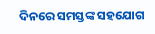ଦିନରେ ସମସ୍ତଙ୍କ ସହଯୋଗ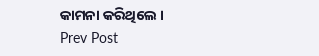କାମନା କରିଥିଲେ ।
Prev Post